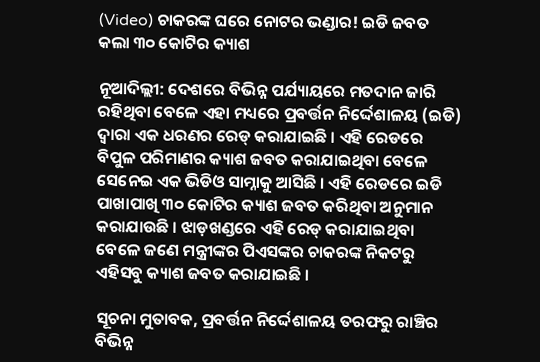(Video) ଚାକରଙ୍କ ଘରେ ନୋଟର ଭଣ୍ଡାର! ଇଡି ଜବତ କଲା ୩୦ କୋଟିର କ୍ୟାଶ

ନୂଆଦିଲ୍ଲୀ: ଦେଶରେ ବିଭିନ୍ନ ପର୍ଯ୍ୟାୟରେ ମତଦାନ ଜାରି ରହିଥିବା ବେଳେ ଏହା ମଧ୍ୟରେ ପ୍ରବର୍ତ୍ତନ ନିର୍ଦ୍ଦେଶାଳୟ (ଇଡି) ଦ୍ୱାରା ଏକ ଧରଣର ରେଡ୍ କରାଯାଇଛି । ଏହି ରେଡରେ ବିପୁଳ ପରିମାଣର କ୍ୟାଶ ଜବତ କରାଯାଇଥିବା ବେଳେ ସେନେଇ ଏକ ଭିଡିଓ ସାମ୍ନାକୁ ଆସିଛି । ଏହି ରେଡରେ ଇଡି ପାଖାପାଖି ୩୦ କୋଟିର କ୍ୟାଶ ଜବତ କରିଥିବା ଅନୁମାନ କରାଯାଉଛି । ଝାଡ଼ଖଣ୍ଡରେ ଏହି ରେଡ୍ କରାଯାଇଥିବା ବେଳେ ଜଣେ ମନ୍ତ୍ରୀଙ୍କର ପିଏସଙ୍କର ଚାକରଙ୍କ ନିକଟରୁ ଏହିସବୁ କ୍ୟାଶ ଜବତ କରାଯାଇଛି ।

ସୂଚନା ମୁତାବକ, ପ୍ରବର୍ତ୍ତନ ନିର୍ଦ୍ଦେଶାଳୟ ତରଫରୁ ରାଞ୍ଚିର ବିଭିନ୍ନ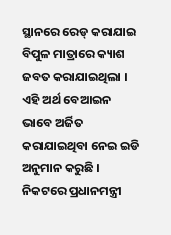ସ୍ଥାନରେ ରେଡ୍ କରାଯାଇ ବିପୁଳ ମାତ୍ରାରେ କ୍ୟାଶ ଜବତ କରାଯାଇଥିଲା । ଏହି ଅର୍ଥ ବେଆଇନ ଭାବେ ଅର୍ଜିତ କରାଯାଇଥିବା ନେଇ ଇଡି ଅନୁମାନ କରୁଛି । ନିକଟରେ ପ୍ରଧାନମନ୍ତ୍ରୀ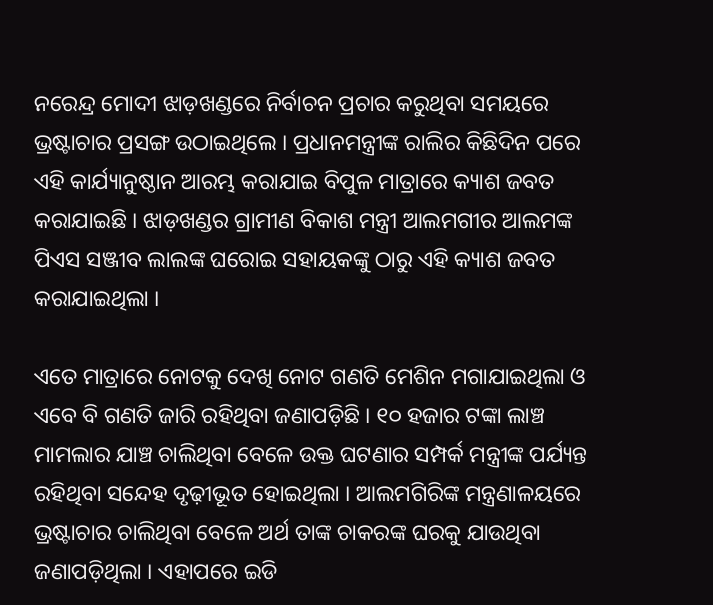ନରେନ୍ଦ୍ର ମୋଦୀ ଝାଡ଼ଖଣ୍ଡରେ ନିର୍ବାଚନ ପ୍ରଚାର କରୁଥିବା ସମୟରେ ଭ୍ରଷ୍ଟାଚାର ପ୍ରସଙ୍ଗ ଉଠାଇଥିଲେ । ପ୍ରଧାନମନ୍ତ୍ରୀଙ୍କ ରାଲିର କିଛିଦିନ ପରେ ଏହି କାର୍ଯ୍ୟାନୁଷ୍ଠାନ ଆରମ୍ଭ କରାଯାଇ ବିପୁଳ ମାତ୍ରାରେ କ୍ୟାଶ ଜବତ କରାଯାଇଛି । ଝାଡ଼ଖଣ୍ଡର ଗ୍ରାମୀଣ ବିକାଶ ମନ୍ତ୍ରୀ ଆଲମଗୀର ଆଲମଙ୍କ ପିଏସ ସଞ୍ଜୀବ ଲାଲଙ୍କ ଘରୋଇ ସହାୟକଙ୍କୁ ଠାରୁ ଏହି କ୍ୟାଶ ଜବତ କରାଯାଇଥିଲା ।

ଏତେ ମାତ୍ରାରେ ନୋଟକୁ ଦେଖି ନୋଟ ଗଣତି ମେଶିନ ମଗାଯାଇଥିଲା ଓ ଏବେ ବି ଗଣତି ଜାରି ରହିଥିବା ଜଣାପଡ଼ିଛି । ୧୦ ହଜାର ଟଙ୍କା ଲାଞ୍ଚ ମାମଲାର ଯାଞ୍ଚ ଚାଲିଥିବା ବେଳେ ଉକ୍ତ ଘଟଣାର ସମ୍ପର୍କ ମନ୍ତ୍ରୀଙ୍କ ପର୍ଯ୍ୟନ୍ତ ରହିଥିବା ସନ୍ଦେହ ଦୃଢ଼ୀଭୂତ ହୋଇଥିଲା । ଆଲମଗିରିଙ୍କ ମନ୍ତ୍ରଣାଳୟରେ ଭ୍ରଷ୍ଟାଚାର ଚାଲିଥିବା ବେଳେ ଅର୍ଥ ତାଙ୍କ ଚାକରଙ୍କ ଘରକୁ ଯାଉଥିବା ଜଣାପଡ଼ିଥିଲା । ଏହାପରେ ଇଡି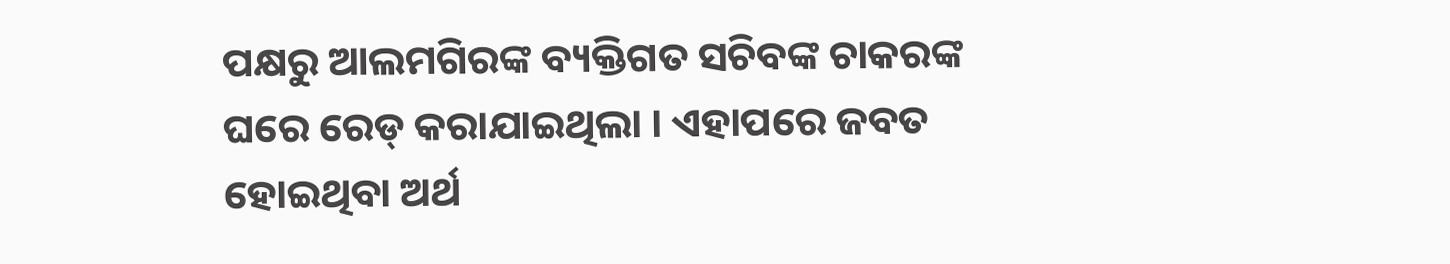ପକ୍ଷରୁ ଆଲମଗିରଙ୍କ ବ୍ୟକ୍ତିଗତ ସଚିବଙ୍କ ଚାକରଙ୍କ ଘରେ ରେଡ୍ କରାଯାଇଥିଲା । ଏହାପରେ ଜବତ ହୋଇଥିବା ଅର୍ଥ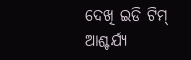ଦେଖି ଇଡି ଟିମ୍ ଆଶ୍ଚର୍ଯ୍ୟ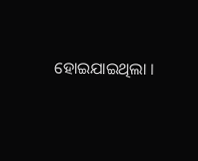ହୋଇଯାଇଥିଲା ।